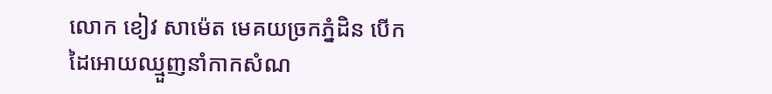លោក ខៀវ សាម៉េត មេគយច្រកភ្នំដិន បើកដៃអោយឈ្មួញនាំកាកសំណ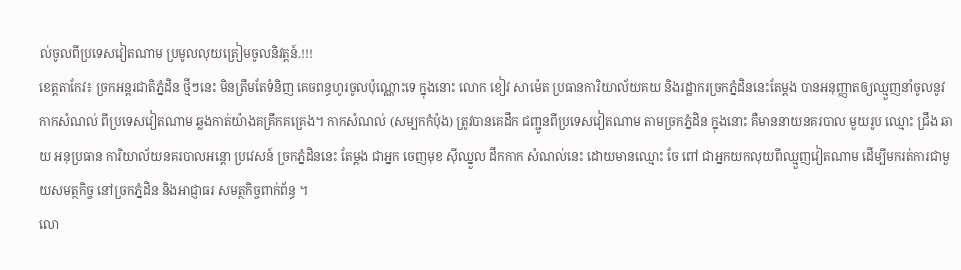ល់ចូលពីប្រទេសវៀតណាម ប្រមូលលុយត្រៀមចូលនិវត្តន៍.!!!
ខេត្តតាកែវ៖ ច្រកអន្តរជាតិភ្នំដិន ថ្មីៗនេះ មិនត្រឹមតែទំនិញ គេចពន្ធហូរចូលប៉ុណ្ណោះទេ ក្នុងនោះ លោក ខៀវ សាម៉េត ប្រធានការិយាល័យគយ និងរដ្ឋាករច្រកភ្នំដិននេះតែម្តង បានអនុញ្ញាតឲ្យឈ្មួញនាំចូលនូវ កាកសំណល់ ពីប្រទេសវៀតណាម ឆ្លងកាត់យ៉ាងគគ្រឹកគគ្រេង។ កាកសំណល់ (សម្បកកំប៉ុង) ត្រូវបានគេដឹក ជញ្ជូនពីប្រទេសវៀតណាម តាមច្រកភ្នំដិន ក្នុងនោះ គឺមាននាយនគរបាល មួយរូប ឈ្មោះ ជ្រឹង ឆាយ អនុប្រធាន ការិយាល័យនគរបាលអន្តោ ប្រវេសន៍ ច្រកភ្នំដិននេះ តែម្តង ជាអ្នក ចេញមុខ ស៊ីឈ្នួល ដឹកកាក សំណល់នេះ ដោយមានឈ្មោះ ចែ ពៅ ជាអ្នកយកលុយពីឈ្មួញវៀតណាម ដើម្បីមករត់ការជាមួយសមត្ថកិច្ច នៅច្រកភ្នំដិន និងអាជ្ញាធរ សមត្ថកិច្ចពាក់ព័ន្ធ ។
លោ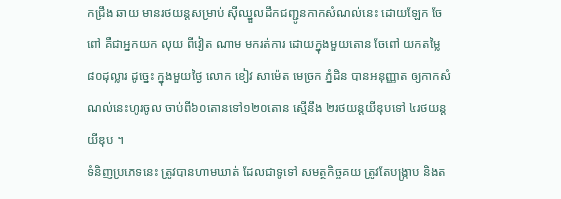កជ្រឹង ឆាយ មានរថយន្តសម្រាប់ ស៊ីឈ្នួលដឹកជញ្ជូនកាកសំណល់នេះ ដោយឡែក ចែ ពៅ គឺជាអ្នកយក លុយ ពីវៀត ណាម មករត់ការ ដោយក្នុងមួយតោន ចែពៅ យកតម្លៃ៨០ដុល្លារ ដូច្នេះ ក្នុងមួយថ្ងៃ លោក ខៀវ សាម៉េត មេច្រក ភ្នំដិន បានអនុញ្ញាត ឲ្យកាកសំណល់នេះហូរចូល ចាប់ពី៦០តោនទៅ១២០តោន ស្មើនឹង ២រថយន្តយីឌុបទៅ ៤រថយន្តយីឌុប ។
ទំនិញប្រភេទនេះ ត្រូវបានហាមឃាត់ ដែលជាទូទៅ សមត្ថកិច្ចគយ ត្រូវតែបង្ក្រាប និងត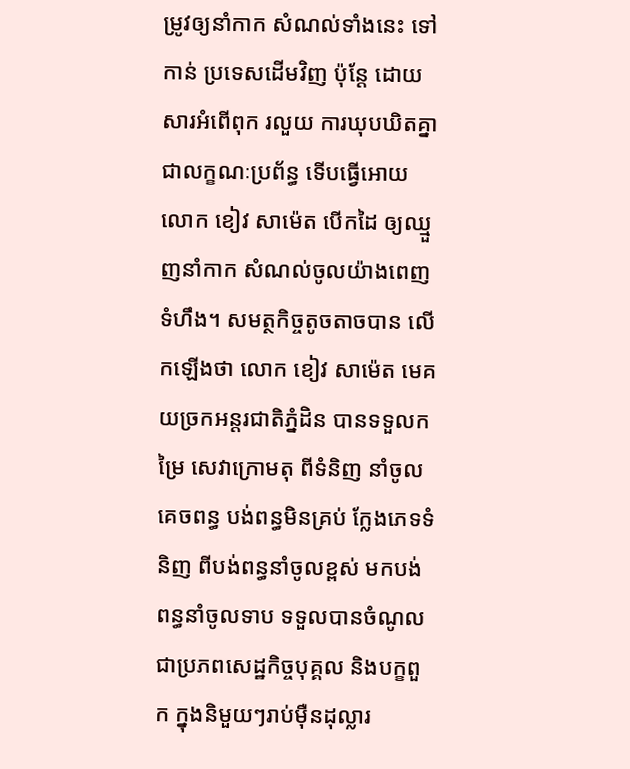ម្រូវឲ្យនាំកាក សំណល់ទាំងនេះ ទៅកាន់ ប្រទេសដើមវិញ ប៉ុន្តែ ដោយសារអំពើពុក រលួយ ការឃុបឃិតគ្នាជាលក្ខណៈប្រព័ន្ធ ទើបធ្វើអោយលោក ខៀវ សាម៉េត បើកដៃ ឲ្យឈ្មួញនាំកាក សំណល់ចូលយ៉ាងពេញ ទំហឹង។ សមត្ថកិច្ចតូចតាចបាន លើកឡើងថា លោក ខៀវ សាម៉េត មេគយច្រកអន្តរជាតិភ្នំដិន បានទទួលកម្រៃ សេវាក្រោមតុ ពីទំនិញ នាំចូលគេចពន្ធ បង់ពន្ធមិនគ្រប់ ក្លែងភេទទំនិញ ពីបង់ពន្ធនាំចូលខ្ពស់ មកបង់ ពន្ធនាំចូលទាប ទទួលបានចំណូល ជាប្រភពសេដ្ឋកិច្ចបុគ្គល និងបក្ខពួក ក្នុងនិមួយៗរាប់ម៉ឺនដុល្លារ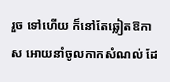រួច ទៅហើយ ក៏នៅតែឆ្លៀតឱកាស អោយនាំចូលកាកសំណល់ ដែ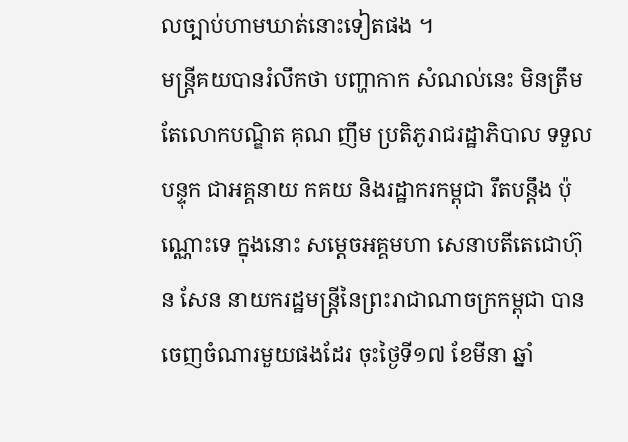លច្បាប់ហាមឃាត់នោះទៀតផង ។
មន្ត្រីគយបានរំលឹកថា បញ្ហាកាក សំណល់នេះ មិនត្រឹមតែលោកបណ្ឌិត គុណ ញឹម ប្រតិភូរាជរដ្ឋាភិបាល ទទួលបន្ទុក ជាអគ្គនាយ កគយ និងរដ្ឋាករកម្ពុជា រឹតបន្តឹង ប៉ុណ្ណោះទេ ក្នុងនោះ សម្តេចអគ្គមហា សេនាបតីតេជោហ៊ុន សែន នាយករដ្ឋមន្ត្រីនៃព្រះរាជាណាចក្រកម្ពុជា បានចេញចំណារមួយផងដែរ ចុះថ្ងៃទី១៧ ខែមីនា ឆ្នាំ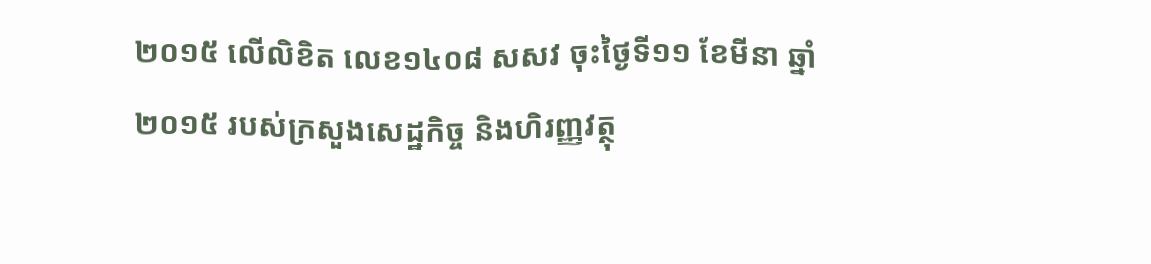២០១៥ លើលិខិត លេខ១៤០៨ សសវ ចុះថ្ងៃទី១១ ខែមីនា ឆ្នាំ២០១៥ របស់ក្រសួងសេដ្ឋកិច្ច និងហិរញ្ញវត្ថុ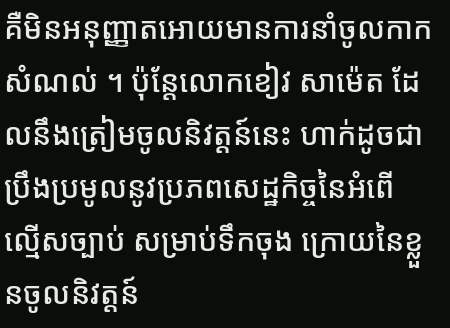គឺមិនអនុញ្ញាតអោយមានការនាំចូលកាកសំណល់ ។ ប៉ុន្តែលោកខៀវ សាម៉េត ដែលនឹងត្រៀមចូលនិវត្តន៍នេះ ហាក់ដូចជាប្រឹងប្រមូលនូវប្រភពសេដ្ឋកិច្ចនៃអំពើ ល្មើសច្បាប់ សម្រាប់ទឹកចុង ក្រោយនៃខ្លួនចូលនិវត្តន៍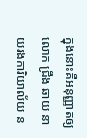ក្នុងនោះគឺអនុញ្ញាតឲ្យលោក ជ្រឹង ឆាយ នាយរងការិយាល័យ ន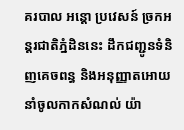គរបាល អន្តោ ប្រវេសន៍ ច្រកអន្តរជាតិភ្នំដិននេះ ដឹកជញ្ជូនទំនិញគេចពន្ធ និងអនុញ្ញាតអោយនាំចូលកាកសំណល់ យ៉ា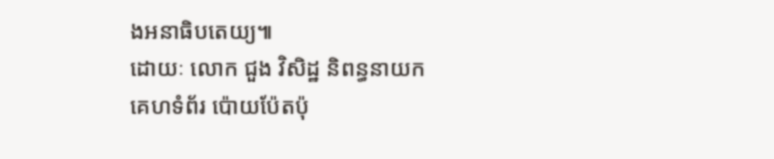ងអនាធិបតេយ្យ៕
ដោយៈ លោក ជួង វិសិដ្ឋ និពន្ធនាយក
គេហទំព័រ ប៉ោយប៉ែតប៉ុ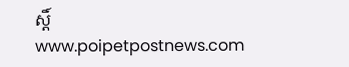ស្តិ៍
www.poipetpostnews.com